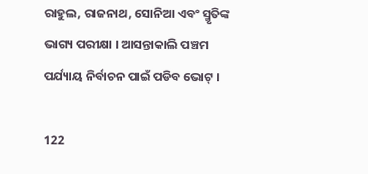ରାହୁଲ, ରାଜନାଥ, ସୋନିଆ ଏବଂ ସ୍ମୃତିଙ୍କ ଭାଗ୍ୟ ପରୀକ୍ଷା । ଆସନ୍ତାକାଲି ପଞ୍ଚମ ପର୍ଯ୍ୟାୟ ନିର୍ବାଚନ ପାଇଁ ପଡିବ ଭୋଟ୍ ।

122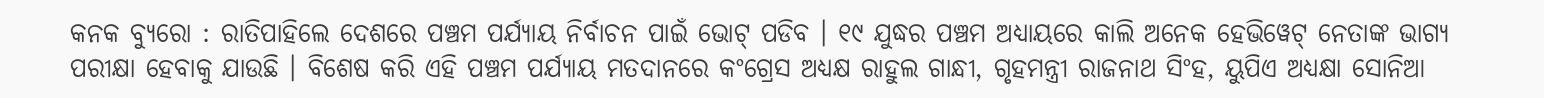କନକ ବ୍ୟୁରୋ : ରାତିପାହିଲେ ଦେଶରେ ପଞ୍ଚମ ପର୍ଯ୍ୟାୟ ନିର୍ବାଚନ ପାଇଁ ଭୋଟ୍ ପଡିବ । ୧୯ ଯୁଦ୍ଧର ପଞ୍ଚମ ଅଧ୍ୟାୟରେ କାଲି ଅନେକ ହେଭିୱେଟ୍ ନେତାଙ୍କ ଭାଗ୍ୟ ପରୀକ୍ଷା ହେବାକୁ ଯାଉଛି । ବିଶେଷ କରି ଏହି ପଞ୍ଚମ ପର୍ଯ୍ୟାୟ ମତଦାନରେ କଂଗ୍ରେସ ଅଧ୍ୟକ୍ଷ ରାହୁଲ ଗାନ୍ଧୀ, ଗୃହମନ୍ତ୍ରୀ ରାଜନାଥ ସିଂହ, ୟୁପିଏ ଅଧ୍ୟକ୍ଷା ସୋନିଆ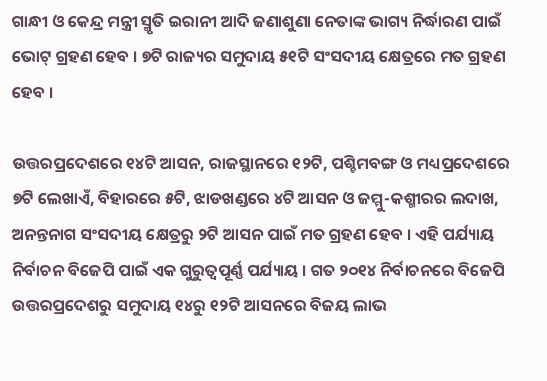ଗାନ୍ଧୀ ଓ କେନ୍ଦ୍ର ମନ୍ତ୍ରୀ ସ୍ମୃତି ଇରାନୀ ଆଦି ଜଣାଶୁଣା ନେତାଙ୍କ ଭାଗ୍ୟ ନିର୍ଦ୍ଧାରଣ ପାଇଁ ଭୋଟ୍‌ ଗ୍ରହଣ ହେବ । ୭ଟି ରାଜ୍ୟର ସମୁଦାୟ ୫୧ଟି ସଂସଦୀୟ କ୍ଷେତ୍ରରେ ମତ ଗ୍ରହଣ ହେବ ।

ଉତ୍ତରପ୍ରଦେଶରେ ୧୪ଟି ଆସନ, ରାଜସ୍ଥାନରେ ୧୨ଟି, ପଶ୍ଚିମବଙ୍ଗ ଓ ମଧ୍ୟପ୍ରଦେଶରେ ୭ଟି ଲେଖାଏଁ, ବିହାରରେ ୫ଟି, ଝାଡଖଣ୍ଡରେ ୪ଟି ଆସନ ଓ ଜମ୍ମୁ-କଶ୍ମୀରର ଲଦାଖ, ଅନନ୍ତନାଗ ସଂସଦୀୟ କ୍ଷେତ୍ରରୁ ୨ଟି ଆସନ ପାଇଁ ମତ ଗ୍ରହଣ ହେବ । ଏହି ପର୍ଯ୍ୟାୟ ନିର୍ବାଚନ ବିଜେପି ପାଇଁ ଏକ ଗୁରୁତ୍ୱପୂର୍ଣ୍ଣ ପର୍ଯ୍ୟାୟ । ଗତ ୨୦୧୪ ନିର୍ବାଚନରେ ବିଜେପି ଉତ୍ତରପ୍ରଦେଶରୁ ସମୁଦାୟ ୧୪ରୁ ୧୨ଟି ଆସନରେ ବିଜୟ ଲାଭ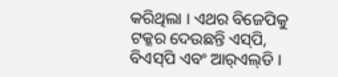କରିଥିଲା । ଏଥର ବିଜେପିକୁ ଟକ୍କର ଦେଉଛନ୍ତି ଏସ୍‌ପି, ବିଏସ୍‌ପି ଏବଂ ଆର୍‌ଏଲ୍‌ଡି ।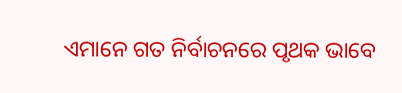ଏମାନେ ଗତ ନିର୍ବାଚନରେ ପୃଥକ ଭାବେ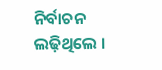ନିର୍ବାଚନ ଲଢ଼ିଥିଲେ ।